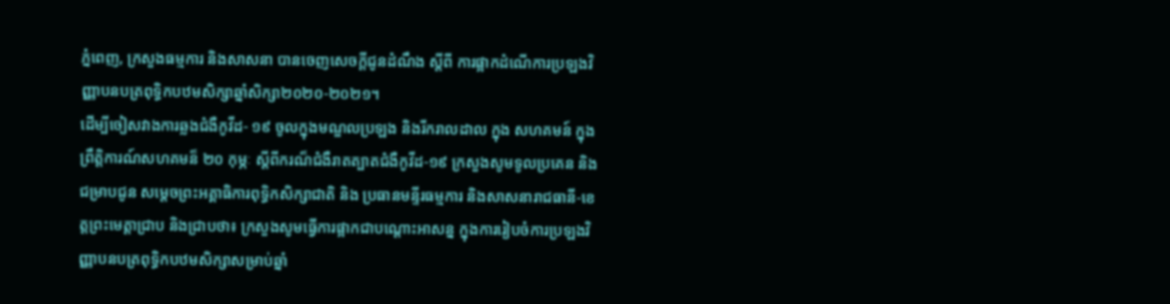ភ្នំពេញ, ក្រសួងធម្មការ និងសាសនា បានចេញសេចក្តីជូនដំណឹង ស្តីពី ការផ្អាកដំណើការប្រឡងវិញ្ញាបនបត្រពុទ្ធិកបឋមសិក្សាឆ្នាំសិក្សា២០២០-២០២១។
ដើម្បីចៀសវាងការឆ្លងជំងឺកូវីដ- ១៩ ចូលក្នុងមណ្ឌលប្រឡង និងរីករាលដាល ក្នុង សហគមន៍ ក្នុងព្រឹត្តិការណ៍សហគមន៏ ២០ កុម្ភៈ ស្តីពីករណ៏ជំងឺរាតត្បាតជំងឺកូវីដ-១៩ ក្រសួងសូមទូលប្រគេន និងជម្រាបជូន សម្តេចព្រះអគ្គាធិការពុទ្ធិកសិក្សាជាតិ និង ប្រធានមន្ទីរធម្មការ និងសាសនារាជធានី-ខេត្តព្រះមេត្តាជ្រាប និងជ្រាបថា៖ ក្រសួងសូមធ្វើការផ្អាកជាបណ្តោះអាសន្ន ក្នុងការរៀបចំការប្រឡងវិញ្ញាបនបត្រពុទ្ធិកបឋមសិក្សាសម្រាប់ឆ្នាំ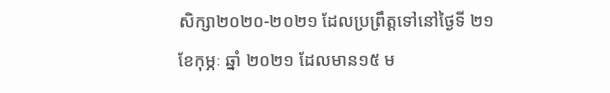សិក្សា២០២០-២០២១ ដែលប្រព្រឹត្តទៅនៅថ្ងៃទី ២១ ខែកុម្ភៈ ឆ្នាំ ២០២១ ដែលមាន១៥ ម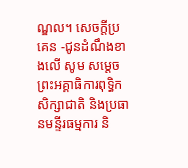ណ្ឌល។ សេចក្តីប្រគេន -ជូនដំណឹងខាងលើ សូម សម្តេចព្រះអគ្គាធិការពុទ្ធិកសិក្សាជាតិ និងប្រធានមន្ទីរធម្មការ និ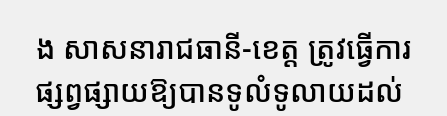ង សាសនារាជធានី-ខេត្ត ត្រូវធ្វើការផ្សព្វផ្សាយឱ្យបានទូលំទូលាយដល់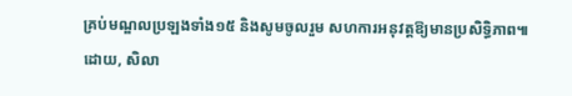គ្រប់មណ្ឌលប្រឡងទាំង១៥ និងសូមចូលរួម សហការអនុវត្តឱ្យមានប្រសិទ្ធិភាព៕
ដោយ, សិលា